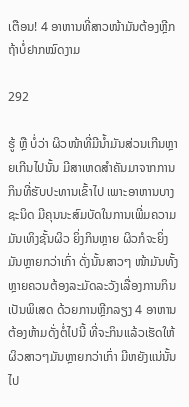ເຕືອນ! 4 ອາຫານທີ່ສາວໜ້າມັນຕ້ອງຫຼີກ ຖ້າບໍ່ຢາກໝົດງາມ

292

ຮູ້ ຫຼື ບໍ່ວ່າ ຜິວໜ້າທີ່ມີນ້ຳມັນສ່ວນເກີນຫຼາຍເກີນໄປນັ້ນ ມີສາເຫດສຳຄັນມາຈາກການກິນທີ່ຮັບປະທານເຂົ້າໄປ ເພາະອາຫານບາງຊະນິດ ມີຄຸນນະສົມບັດໃນການເພີ່ມຄວາມມັນເທິງຊັ້ນຜິວ ຍິ່ງກິນຫຼາຍ ຜິວກໍຈະຍິ່ງມັນຫຼາຍກວ່າເກົ່າ ດັ່ງນັ້ນສາວໆ ໜ້າມັນທັ້ງຫຼາຍຄວນຕ້ອງລະມັດລະວັງເລື່ອງການກິນເປັນພິເສດ ດ້ວຍການຫຼີກລຽງ 4 ອາຫານຕ້ອງຫ້າມດັ່ງຕໍ່ໄປນີ້ ທີ່ຈະກິນແລ້ວເຮັດໃຫ້ຜິວສາວໆມັນຫຼາຍກວ່າເກົ່າ ມີຫຍັງແນ່ນັ້ນໄປ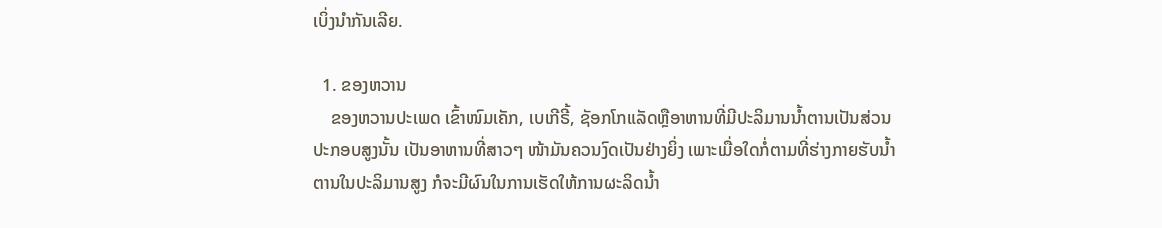ເບິ່ງນຳກັນເລີຍ.

  1. ຂອງຫວານ
    ຂອງຫວານປະເພດ ເຂົ້າໜົມເຄັກ, ເບເກີຣີ້, ຊັອກໂກແລັດຫຼືອາຫານທີ່ມີປະລິມານນ້ຳຕານເປັນສ່ວນປະກອບສູງນັ້ນ ເປັນອາຫານທີ່ສາວໆ ໜ້າມັນຄວນງົດເປັນຢ່າງຍິ່ງ ເພາະເມື່ອໃດກໍ່ຕາມທີ່ຮ່າງກາຍຮັບນ້ຳຕານໃນປະລິມານສູງ ກໍຈະມີຜົນໃນການເຮັດໃຫ້ການຜະລິດນ້ຳ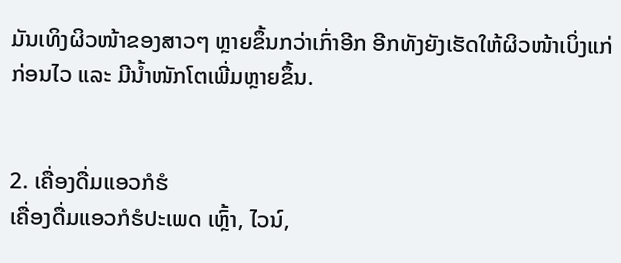ມັນເທິງຜິວໜ້າຂອງສາວໆ ຫຼາຍຂຶ້ນກວ່າເກົ່າອີກ ອີກທັງຍັງເຮັດໃຫ້ຜິວໜ້າເບິ່ງແກ່ກ່ອນໄວ ແລະ ມີນ້ຳໜັກໂຕເພີ່ມຫຼາຍຂຶ້ນ.


2. ເຄື່ອງດື່ມແອວກໍຮໍ
ເຄື່ອງດື່ມແອວກໍຮໍປະເພດ ເຫຼົ້າ, ໄວນ໌,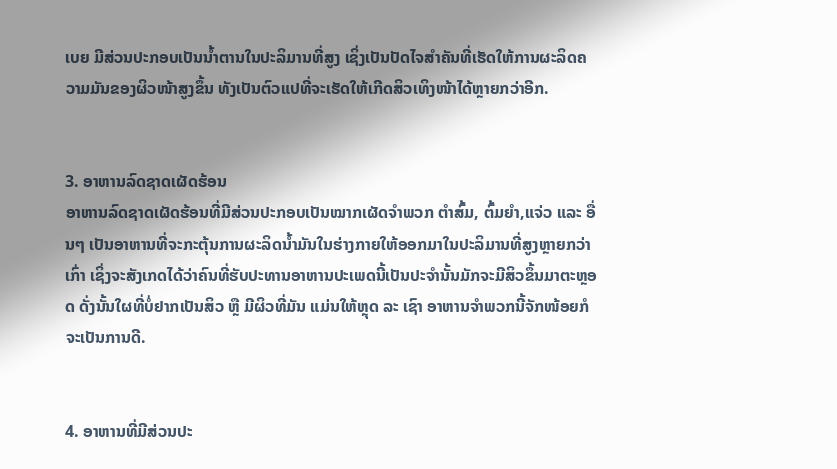ເບຍ ມີສ່ວນປະກອບເປັນນ້ຳຕານໃນປະລິມານທີ່ສູງ ເຊິ່ງເປັນປັດໄຈສຳຄັນທີ່ເຮັດໃຫ້ການຜະລິດຄວາມມັນຂອງຜິວໜ້າສູງຂຶ້ນ ທັງເປັນຕົວແປທີ່ຈະເຮັດໃຫ້ເກີດສິວເທິງໜ້າໄດ້ຫຼາຍກວ່າອີກ.


3. ອາຫານລົດຊາດເຜັດຮ້ອນ
ອາຫານລົດຊາດເຜັດຮ້ອນທີ່ມີສ່ວນປະກອບເປັນໝາກເຜັດຈຳພວກ ຕຳສົ້ມ, ຕົ້ມຍຳ,ແຈ່ວ ແລະ ອື່ນໆ ເປັນອາຫານທີ່ຈະກະຕຸ້ນການຜະລິດນ້ຳມັນໃນຮ່າງກາຍໃຫ້ອອກມາໃນປະລິມານທີ່ສູງຫຼາຍກວ່າເກົ່າ ເຊິ່ງຈະສັງເກດໄດ້ວ່າຄົນທີ່ຮັບປະທານອາຫານປະເພດນີ້ເປັນປະຈຳນັ້ນມັກຈະມີສິວຂຶ້ນມາຕະຫຼອດ ດັ່ງນັ້ນໃຜທີ່ບໍ່ຢາກເປັນສິວ ຫຼື ມີຜິວທີ່ມັນ ແມ່ນໃຫ້ຫຼຸດ ລະ ເຊົາ ອາຫານຈຳພວກນີ້ຈັກໜ້ອຍກໍຈະເປັນການດີ.


4. ອາຫານທີ່ມີສ່ວນປະ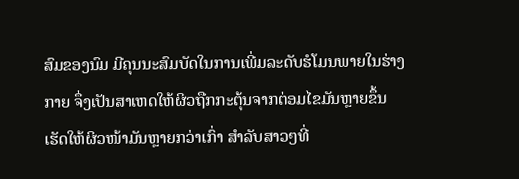ສົມຂອງນົມ ມີຄຸນນະສົມບັດໃນການເພີ່ມລະດັບຮໍໂມນພາຍໃນຮ່າງກາຍ ຈຶ່ງເປັນສາເຫດໃຫ້ຜິວຖືກກະຕຸ້ນຈາກຕ່ອມໄຂມັນຫຼາຍຂຶ້ນ ເຮັດໃຫ້ຜິວໜ້າມັນຫຼາຍກວ່າເກົ່າ ສຳລັບສາວໆທີ່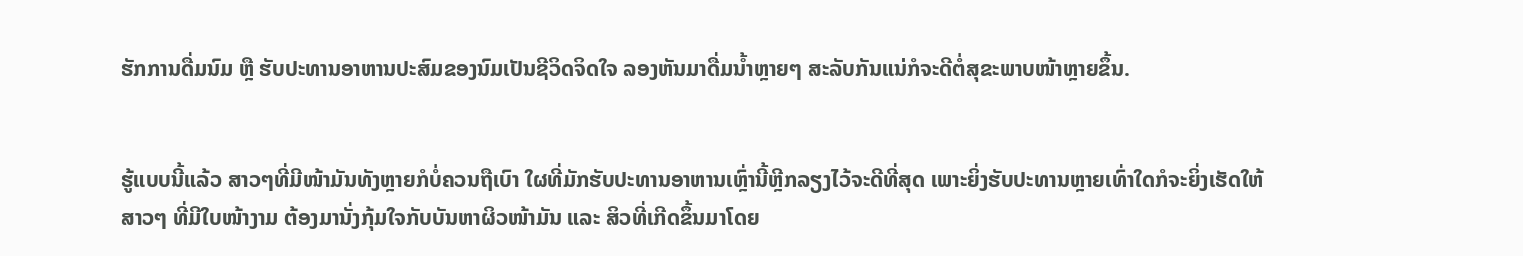ຮັກການດື່ມນົມ ຫຼື ຮັບປະທານອາຫານປະສົມຂອງນົມເປັນຊີວິດຈິດໃຈ ລອງຫັນມາດື່ມນ້ຳຫຼາຍໆ ສະລັບກັນແນ່ກໍຈະດີຕໍ່ສຸຂະພາບໜ້າຫຼາຍຂຶ້ນ.


ຮູ້ແບບນີ້ແລ້ວ ສາວໆທີ່ມີໜ້າມັນທັງຫຼາຍກໍບໍ່ຄວນຖືເບົາ ໃຜທີ່ມັກຮັບປະທານອາຫານເຫຼົ່ານີ້ຫຼີກລຽງໄວ້ຈະດີທີ່ສຸດ ເພາະຍິ່ງຮັບປະທານຫຼາຍເທົ່າໃດກໍຈະຍິ່ງເຮັດໃຫ້ສາວໆ ທີ່ມີໃບໜ້າງາມ ຕ້ອງມານັ່ງກຸ້ມໃຈກັບບັນຫາຜິວໜ້າມັນ ແລະ ສິວທີ່ເກີດຂຶ້ນມາໂດຍ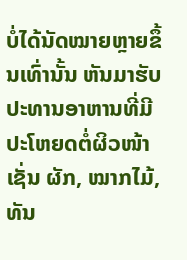ບໍ່ໄດ້ນັດໝາຍຫຼາຍຂຶ້ນເທົ່ານັ້ນ ຫັນມາຮັບປະທານອາຫານທີ່ມີປະໂຫຍດຕໍ່ຜິວໜ້າເຊັ່ນ ຜັກ, ໝາກໄມ້, ທັນ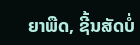ຍາພືດ, ຊີ້ນສັດບໍ່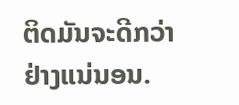ຕິດມັນຈະດີກວ່າຢ່າງແນ່ນອນ.